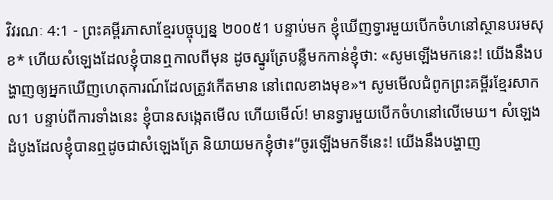វិវរណៈ 4:1 - ព្រះគម្ពីរភាសាខ្មែរបច្ចុប្បន្ន ២០០៥1 បន្ទាប់មក ខ្ញុំឃើញទ្វារមួយបើកចំហនៅស្ថានបរមសុខ* ហើយសំឡេងដែលខ្ញុំបានឮកាលពីមុន ដូចស្នូរត្រែបន្លឺមកកាន់ខ្ញុំថា: «សូមឡើងមកនេះ! យើងនឹងបង្ហាញឲ្យអ្នកឃើញហេតុការណ៍ដែលត្រូវកើតមាន នៅពេលខាងមុខ»។ សូមមើលជំពូកព្រះគម្ពីរខ្មែរសាកល1 បន្ទាប់ពីការទាំងនេះ ខ្ញុំបានសង្កេតមើល ហើយមើល៍! មានទ្វារមួយបើកចំហនៅលើមេឃ។ សំឡេងដំបូងដែលខ្ញុំបានឮដូចជាសំឡេងត្រែ និយាយមកខ្ញុំថា៖“ចូរឡើងមកទីនេះ! យើងនឹងបង្ហាញ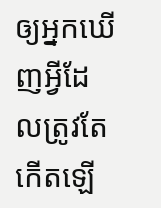ឲ្យអ្នកឃើញអ្វីដែលត្រូវតែកើតឡើ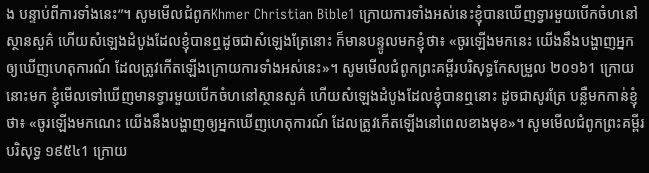ង បន្ទាប់ពីការទាំងនេះ”។ សូមមើលជំពូកKhmer Christian Bible1 ក្រោយការទាំងអស់នេះខ្ញុំបានឃើញទ្វារមួយបើកចំហនៅស្ថានសួគ៌ ហើយសំឡេងដំបូងដែលខ្ញុំបានឮដូចជាសំឡេងត្រែនោះ ក៏មានបន្ទូលមកខ្ញុំថា៖ «ចូរឡើងមកនេះ យើងនឹងបង្ហាញអ្នកឲ្យឃើញហេតុការណ៍ ដែលត្រូវកើតឡើងក្រោយការទាំងអស់នេះ»។ សូមមើលជំពូកព្រះគម្ពីរបរិសុទ្ធកែសម្រួល ២០១៦1 ក្រោយនោះមក ខ្ញុំមើលទៅឃើញមានទ្វារមួយបើកចំហនៅស្ថានសួគ៌ ហើយសំឡេងដំបូងដែលខ្ញុំបានឮនោះ ដូចជាសូរត្រែ បន្លឺមកកាន់ខ្ញុំថា៖ «ចូរឡើងមកណេះ យើងនឹងបង្ហាញឲ្យអ្នកឃើញហេតុការណ៍ ដែលត្រូវកើតឡើងនៅពេលខាងមុខ»។ សូមមើលជំពូកព្រះគម្ពីរបរិសុទ្ធ ១៩៥៤1 ក្រោយ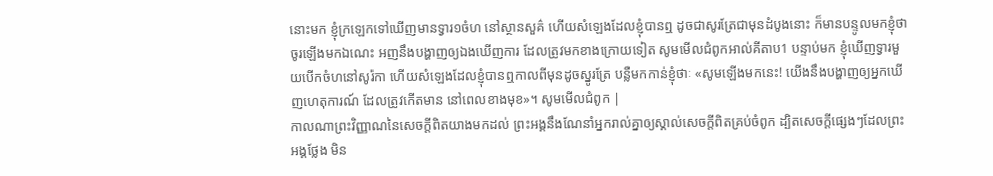នោះមក ខ្ញុំក្រឡេកទៅឃើញមានទ្វារ១ចំហ នៅស្ថានសួគ៌ ហើយសំឡេងដែលខ្ញុំបានឮ ដូចជាសូរត្រែជាមុនដំបូងនោះ ក៏មានបន្ទូលមកខ្ញុំថា ចូរឡើងមកឯណេះ អញនឹងបង្ហាញឲ្យឯងឃើញការ ដែលត្រូវមកខាងក្រោយទៀត សូមមើលជំពូកអាល់គីតាប1 បន្ទាប់មក ខ្ញុំឃើញទ្វារមួយបើកចំហនៅសូរ៉កា ហើយសំឡេងដែលខ្ញុំបានឮកាលពីមុនដូចស្នូរត្រែ បន្លឺមកកាន់ខ្ញុំថាៈ «សូមឡើងមកនេះ! យើងនឹងបង្ហាញឲ្យអ្នកឃើញហេតុការណ៍ ដែលត្រូវកើតមាន នៅពេលខាងមុខ»។ សូមមើលជំពូក |
កាលណាព្រះវិញ្ញាណនៃសេចក្ដីពិតយាងមកដល់ ព្រះអង្គនឹងណែនាំអ្នករាល់គ្នាឲ្យស្គាល់សេចក្ដីពិតគ្រប់ចំពូក ដ្បិតសេចក្ដីផ្សេងៗដែលព្រះអង្គថ្លែង មិន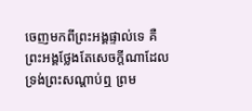ចេញមកពីព្រះអង្គផ្ទាល់ទេ គឺព្រះអង្គថ្លែងតែសេចក្ដីណាដែលទ្រង់ព្រះសណ្ដាប់ឮ ព្រម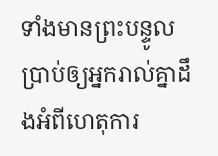ទាំងមានព្រះបន្ទូលប្រាប់ឲ្យអ្នករាល់គ្នាដឹងអំពីហេតុការ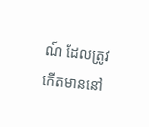ណ៍ ដែលត្រូវកើតមាននៅ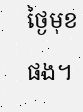ថ្ងៃមុខផង។